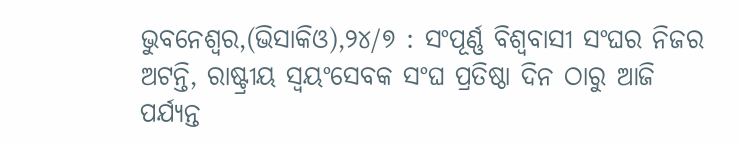ଭୁବନେଶ୍ୱର,(ଭିସାକିଓ),୨୪/୭ : ସଂପୂର୍ଣ୍ଣ ବିଶ୍ୱବାସୀ ସଂଘର ନିଜର ଅଟନ୍ତି, ରାଷ୍ଟ୍ରୀୟ ସ୍ୱୟଂସେବକ ସଂଘ ପ୍ରତିଷ୍ଠା ଦିନ ଠାରୁ ଆଜି ପର୍ଯ୍ୟନ୍ତ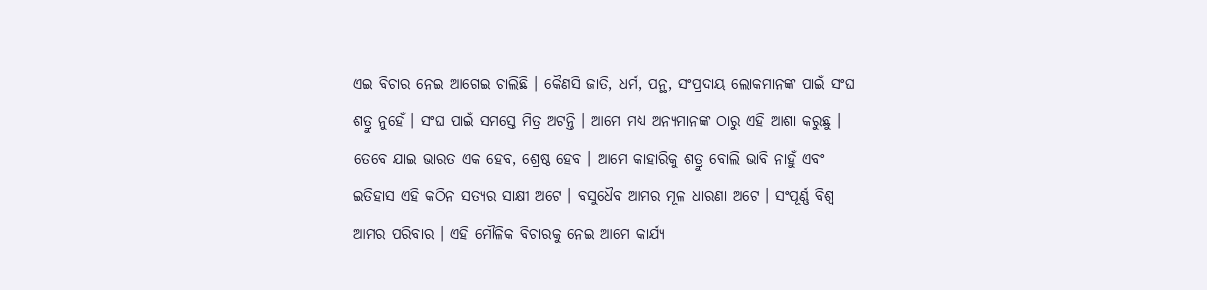ଏଇ ବିଚାର ନେଇ ଆଗେଇ ଚାଲିଛି । କୈଣସି ଜାତି, ଧର୍ମ, ପନ୍ଥ, ସଂପ୍ରଦାୟ ଲୋକମାନଙ୍କ ପାଇଁ ସଂଘ ଶତ୍ରୁ ନୁହେଁ । ସଂଘ ପାଇଁ ସମସ୍ତେ ମିତ୍ର ଅଟନ୍ତି । ଆମେ ମଧ୍ୟ ଅନ୍ୟମାନଙ୍କ ଠାରୁ ଏହି ଆଶା କରୁଛୁ । ତେବେ ଯାଇ ଭାରତ ଏକ ହେବ, ଶ୍ରେଷ୍ଠ ହେବ । ଆମେ କାହାରିକୁ ଶତ୍ରୁ ବୋଲି ଭାବି ନାହୁଁ ଏବଂ ଇତିହାସ ଏହି କଠିନ ସତ୍ୟର ସାକ୍ଷୀ ଅଟେ । ବସୁଧୈବ ଆମର ମୂଳ ଧାରଣା ଅଟେ । ସଂପୂର୍ଣ୍ଣ ବିଶ୍ୱ ଆମର ପରିବାର । ଏହି ମୌଳିକ ବିଚାରକୁ ନେଇ ଆମେ କାର୍ଯ୍ୟ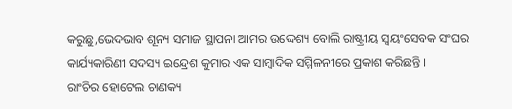କରୁଛୁ,ଭେଦଭାବ ଶୂନ୍ୟ ସମାଜ ସ୍ଥାପନା ଆମର ଉଦ୍ଦେଶ୍ୟ ବୋଲି ରାଷ୍ଟ୍ରୀୟ ସ୍ୱୟଂସେବକ ସଂଘର କାର୍ଯ୍ୟକାରିଣୀ ସଦସ୍ୟ ଇନ୍ଦ୍ରେଶ କୁମାର ଏକ ସାମ୍ବାଦିକ ସମ୍ମିଳନୀରେ ପ୍ରକାଶ କରିଛନ୍ତି ।
ରାଂଚିର ହୋଟେଲ ଚାଣକ୍ୟ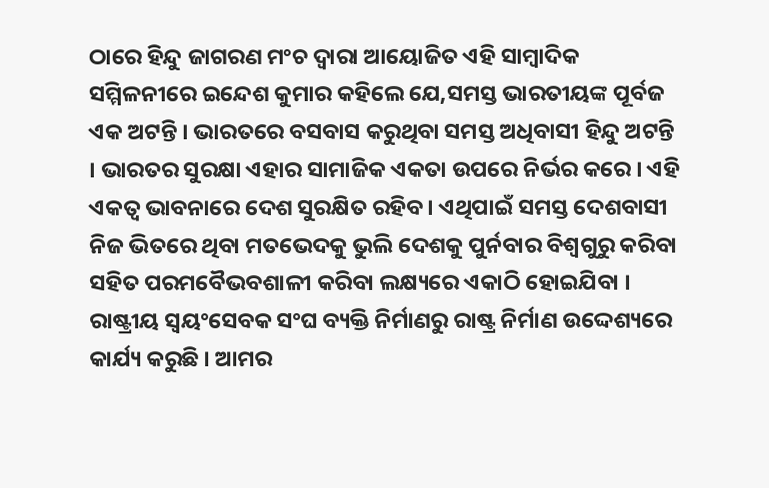ଠାରେ ହିନ୍ଦୁ ଜାଗରଣ ମଂଚ ଦ୍ୱାରା ଆୟୋଜିତ ଏହି ସାମ୍ବାଦିକ ସମ୍ମିଳନୀରେ ଇନ୍ଦେଶ କୁମାର କହିଲେ ଯେ,ସମସ୍ତ ଭାରତୀୟଙ୍କ ପୂର୍ବଜ ଏକ ଅଟନ୍ତି । ଭାରତରେ ବସବାସ କରୁଥିବା ସମସ୍ତ ଅଧିବାସୀ ହିନ୍ଦୁ ଅଟନ୍ତି । ଭାରତର ସୁରକ୍ଷା ଏହାର ସାମାଜିକ ଏକତା ଉପରେ ନିର୍ଭର କରେ । ଏହି ଏକତ୍ୱ ଭାବନାରେ ଦେଶ ସୁରକ୍ଷିତ ରହିବ । ଏଥିପାଇଁ ସମସ୍ତ ଦେଶବାସୀ ନିଜ ଭିତରେ ଥିବା ମତଭେଦକୁ ଭୁଲି ଦେଶକୁ ପୁର୍ନବାର ବିଶ୍ୱଗୁରୁ କରିବା ସହିତ ପରମବୈଭବଶାଳୀ କରିବା ଲକ୍ଷ୍ୟରେ ଏକାଠି ହୋଇଯିବା । ରାଷ୍ଟ୍ରୀୟ ସ୍ୱୟଂସେବକ ସଂଘ ବ୍ୟକ୍ତି ନିର୍ମାଣରୁ ରାଷ୍ଟ୍ର ନିର୍ମାଣ ଉଦ୍ଦେଶ୍ୟରେ କାର୍ଯ୍ୟ କରୁଛି । ଆମର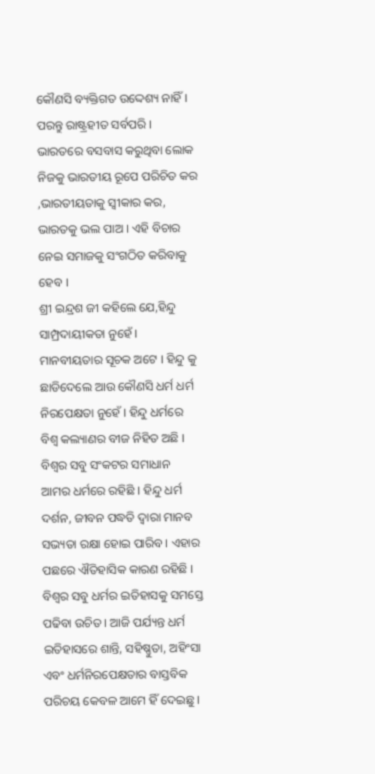କୌଣସି ବ୍ୟକ୍ତିଗତ ଉଦ୍ଦେଶ୍ୟ ନାହିଁ । ପରନ୍ତୁ ରାଷ୍ଟ୍ରହୀତ ସର୍ବପରି । ଭାରତରେ ବସବାସ କରୁଥିବା ଲୋକ ନିଜକୁ ଭାରତୀୟ ରୂପେ ପରିଚିତ କର ,ଭାରତୀୟତାକୁ ସ୍ୱୀକାର କର, ଭାରତକୁ ଭଲ ପାଅ । ଏହି ବିଚାର ନେଇ ସମାଜକୁ ସଂଗଠିତ କରିବାକୁ ହେବ ।
ଶ୍ରୀ ଇନ୍ଦ୍ରଶ ଜୀ କହିଲେ ଯେ,ହିନ୍ଦୁ ସାମ୍ପ୍ରଦାୟୀକତା ନୁହେଁ । ମାନବୀୟତାର ସୂଚକ ଅଟେ । ହିନ୍ଦୁ କୁ ଛାଡିଦେଲେ ଆଉ କୌଣସି ଧର୍ମ ଧର୍ମ ନିରପେକ୍ଷତା ନୁହେଁ । ହିନ୍ଦୁ ଧର୍ମରେ ବିଶ୍ୱ କଲ୍ୟାଣର ବୀଜ ନିହିତ ଅଛି । ବିଶ୍ୱର ସବୁ ସଂକଟର ସମାଧାନ ଆମର ଧର୍ମରେ ରହିଛି । ହିନ୍ଦୁ ଧର୍ମ ଦର୍ଶନ, ଜୀବନ ପଦ୍ଧତି ଦ୍ୱାରା ମାନବ ସଭ୍ୟତା ରକ୍ଷା ହୋଇ ପାରିବ । ଏହାର ପଛରେ ଐତିହାସିକ କାରଣ ରହିଛି । ବିଶ୍ୱର ସବୁ ଧର୍ମର ଇତିହାସକୁ ସମସ୍ତେ ପଢିବା ଉଚିତ । ଆଜି ପର୍ଯ୍ୟନ୍ତ ଧର୍ମ ଇତିହାସରେ ଶାନ୍ତି, ସହିଷ୍ଣୁତା, ଅହିଂସା ଏବଂ ଧର୍ମନିରପେକ୍ଷତାର ବାସ୍ତବିକ ପରିଚୟ କେବଳ ଆମେ ହିଁ ଦେଇଛୁ ।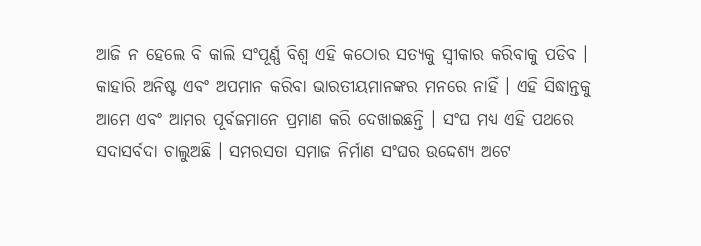ଆଜି ନ ହେଲେ ବି କାଲି ସଂପୂର୍ଣ୍ଣ ବିଶ୍ୱ ଏହି କଠୋର ସତ୍ୟକୁ ସ୍ୱୀକାର କରିବାକୁ ପଡିବ । କାହାରି ଅନିଷ୍ଟ ଏବଂ ଅପମାନ କରିବା ଭାରତୀୟମାନଙ୍କର ମନରେ ନାହିଁ । ଏହି ସିଦ୍ଧାନ୍ତକୁ ଆମେ ଏବଂ ଆମର ପୂର୍ବଜମାନେ ପ୍ରମାଣ କରି ଦେଖାଇଛନ୍ତି । ସଂଘ ମଧ୍ୟ ଏହି ପଥରେ ସଦାସର୍ବଦା ଚାଲୁଅଛି । ସମରସତା ସମାଜ ନିର୍ମାଣ ସଂଘର ଉଦ୍ଦେଶ୍ୟ ଅଟେ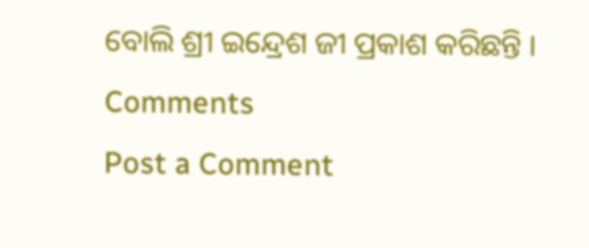ବୋଲି ଶ୍ରୀ ଇନ୍ଦ୍ରେଶ ଜୀ ପ୍ରକାଶ କରିଛନ୍ତି ।
Comments
Post a Comment